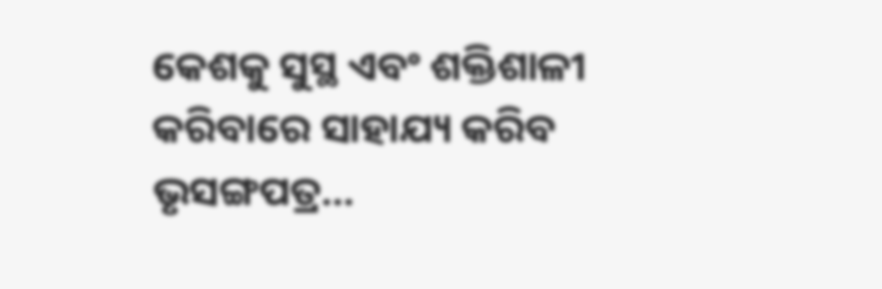କେଶକୁ ସୁସ୍ଥ ଏବଂ ଶକ୍ତିଶାଳୀ କରିବାରେ ସାହାଯ୍ୟ କରିବ ଭୃସଙ୍ଗପତ୍ର…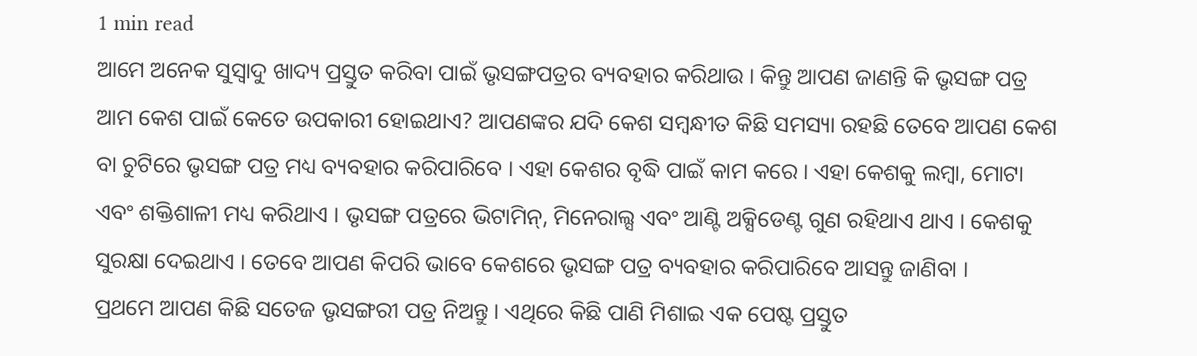1 min read
ଆମେ ଅନେକ ସୁସ୍ୱାଦୁ ଖାଦ୍ୟ ପ୍ରସ୍ତୁତ କରିବା ପାଇଁ ଭୃସଙ୍ଗପତ୍ରର ବ୍ୟବହାର କରିଥାଉ । କିନ୍ତୁ ଆପଣ ଜାଣନ୍ତି କି ଭୃସଙ୍ଗ ପତ୍ର ଆମ କେଶ ପାଇଁ କେତେ ଉପକାରୀ ହୋଇଥାଏ? ଆପଣଙ୍କର ଯଦି କେଶ ସମ୍ବନ୍ଧୀତ କିଛି ସମସ୍ୟା ରହଛି ତେବେ ଆପଣ କେଶ ବା ଚୁଟିରେ ଭୃସଙ୍ଗ ପତ୍ର ମଧ୍ୟ ବ୍ୟବହାର କରିପାରିବେ । ଏହା କେଶର ବୃଦ୍ଧି ପାଇଁ କାମ କରେ । ଏହା କେଶକୁ ଲମ୍ବା, ମୋଟା ଏବଂ ଶକ୍ତିଶାଳୀ ମଧ୍ୟ କରିଥାଏ । ଭୃସଙ୍ଗ ପତ୍ରରେ ଭିଟାମିନ୍, ମିନେରାଲ୍ସ ଏବଂ ଆଣ୍ଟି ଅକ୍ସିଡେଣ୍ଟ ଗୁଣ ରହିଥାଏ ଥାଏ । କେଶକୁ ସୁରକ୍ଷା ଦେଇଥାଏ । ତେବେ ଆପଣ କିପରି ଭାବେ କେଶରେ ଭୃସଙ୍ଗ ପତ୍ର ବ୍ୟବହାର କରିପାରିବେ ଆସନ୍ତୁ ଜାଣିବା ।
ପ୍ରଥମେ ଆପଣ କିଛି ସତେଜ ଭୃସଙ୍ଗରୀ ପତ୍ର ନିଅନ୍ତୁ । ଏଥିରେ କିଛି ପାଣି ମିଶାଇ ଏକ ପେଷ୍ଟ ପ୍ରସ୍ତୁତ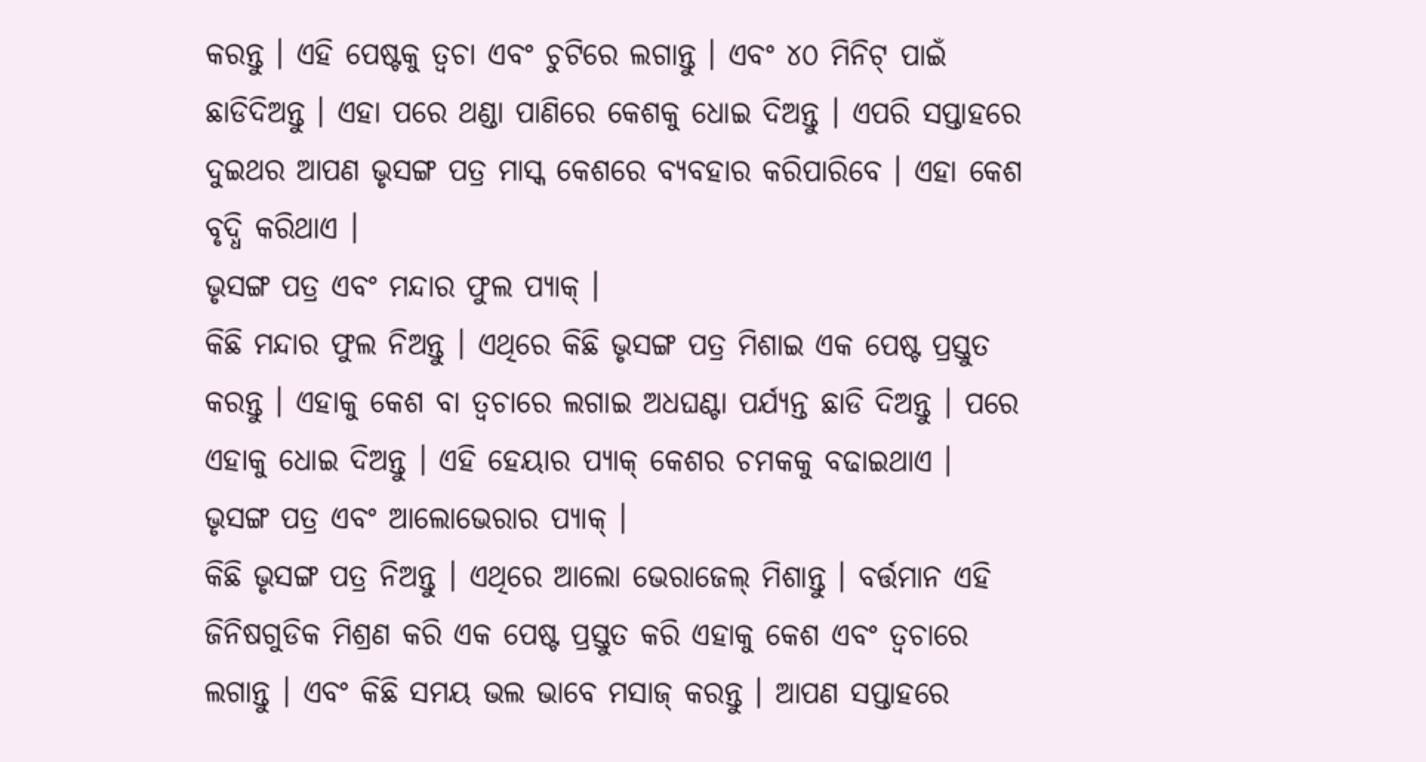କରନ୍ତୁ । ଏହି ପେଷ୍ଟକୁ ତ୍ୱଚା ଏବଂ ଚୁଟିରେ ଲଗାନ୍ତୁ । ଏବଂ ୪୦ ମିନିଟ୍ ପାଇଁ ଛାଡିଦିଅନ୍ତୁ । ଏହା ପରେ ଥଣ୍ଡା ପାଣିରେ କେଶକୁ ଧୋଇ ଦିଅନ୍ତୁ । ଏପରି ସପ୍ତାହରେ ଦୁଇଥର ଆପଣ ଭୃସଙ୍ଗ ପତ୍ର ମାସ୍କ କେଶରେ ବ୍ୟବହାର କରିପାରିବେ । ଏହା କେଶ ବୃଦ୍ଧି କରିଥାଏ ।
ଭୃସଙ୍ଗ ପତ୍ର ଏବଂ ମନ୍ଦାର ଫୁଲ ପ୍ୟାକ୍ ।
କିଛି ମନ୍ଦାର ଫୁଲ ନିଅନ୍ତୁ । ଏଥିରେ କିଛି ଭୃସଙ୍ଗ ପତ୍ର ମିଶାଇ ଏକ ପେଷ୍ଟ ପ୍ରସ୍ତୁତ କରନ୍ତୁ । ଏହାକୁ କେଶ ବା ତ୍ୱଚାରେ ଲଗାଇ ଅଧଘଣ୍ଟା ପର୍ଯ୍ୟନ୍ତ ଛାଡି ଦିଅନ୍ତୁ । ପରେ ଏହାକୁ ଧୋଇ ଦିଅନ୍ତୁ । ଏହି ହେୟାର ପ୍ୟାକ୍ କେଶର ଚମକକୁ ବଢାଇଥାଏ ।
ଭୃସଙ୍ଗ ପତ୍ର ଏବଂ ଆଲୋଭେରାର ପ୍ୟାକ୍ ।
କିଛି ଭୃସଙ୍ଗ ପତ୍ର ନିଅନ୍ତୁ । ଏଥିରେ ଆଲୋ ଭେରାଜେଲ୍ ମିଶାନ୍ତୁ । ବର୍ତ୍ତମାନ ଏହି ଜିନିଷଗୁଡିକ ମିଶ୍ରଣ କରି ଏକ ପେଷ୍ଟ ପ୍ରସ୍ତୁତ କରି ଏହାକୁ କେଶ ଏବଂ ତ୍ୱଚାରେ ଲଗାନ୍ତୁ । ଏବଂ କିଛି ସମୟ ଭଲ ଭାବେ ମସାଜ୍ କରନ୍ତୁ । ଆପଣ ସପ୍ତାହରେ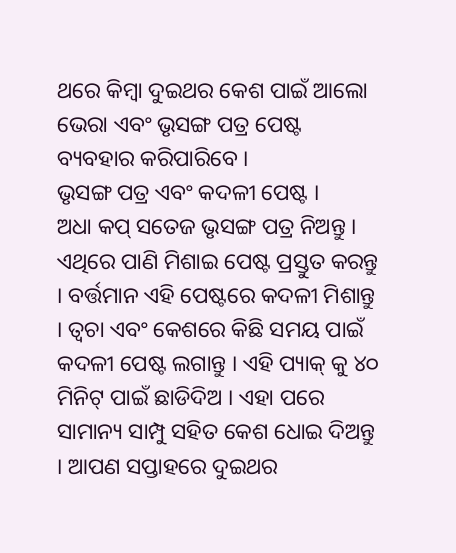ଥରେ କିମ୍ବା ଦୁଇଥର କେଶ ପାଇଁ ଆଲୋ ଭେରା ଏବଂ ଭୃସଙ୍ଗ ପତ୍ର ପେଷ୍ଟ ବ୍ୟବହାର କରିପାରିବେ ।
ଭୃସଙ୍ଗ ପତ୍ର ଏବଂ କଦଳୀ ପେଷ୍ଟ ।
ଅଧା କପ୍ ସତେଜ ଭୃସଙ୍ଗ ପତ୍ର ନିଅନ୍ତୁ । ଏଥିରେ ପାଣି ମିଶାଇ ପେଷ୍ଟ ପ୍ରସ୍ତୁତ କରନ୍ତୁ । ବର୍ତ୍ତମାନ ଏହି ପେଷ୍ଟରେ କଦଳୀ ମିଶାନ୍ତୁ । ତ୍ୱଚା ଏବଂ କେଶରେ କିଛି ସମୟ ପାଇଁ କଦଳୀ ପେଷ୍ଟ ଲଗାନ୍ତୁ । ଏହି ପ୍ୟାକ୍ କୁ ୪୦ ମିନିଟ୍ ପାଇଁ ଛାଡିଦିଅ । ଏହା ପରେ ସାମାନ୍ୟ ସାମ୍ପୁ ସହିତ କେଶ ଧୋଇ ଦିଅନ୍ତୁ । ଆପଣ ସପ୍ତାହରେ ଦୁଇଥର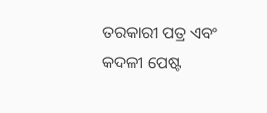ତରକାରୀ ପତ୍ର ଏବଂ କଦଳୀ ପେଷ୍ଟ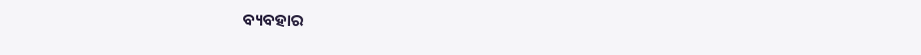ବ୍ୟବହାର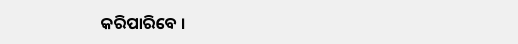କରିପାରିବେ ।